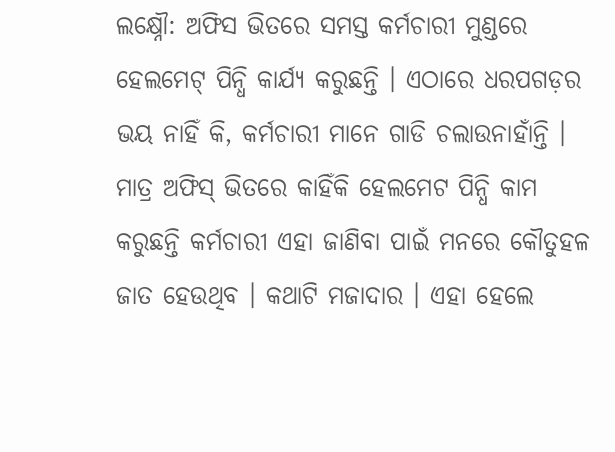ଲକ୍ଷ୍ନୌ: ଅଫିସ ଭିତରେ ସମସ୍ତ କର୍ମଚାରୀ ମୁଣ୍ଡରେ ହେଲମେଟ୍ ପିନ୍ଧି କାର୍ଯ୍ୟ କରୁଛନ୍ତି । ଏଠାରେ ଧରପଗଡ଼ର ଭୟ ନାହିଁ କି, କର୍ମଚାରୀ ମାନେ ଗାଡି ଚଲାଉନାହାଁନ୍ତି । ମାତ୍ର ଅଫିସ୍ ଭିତରେ କାହିଁକି ହେଲମେଟ ପିନ୍ଧି କାମ କରୁଛନ୍ତି କର୍ମଚାରୀ ଏହା ଜାଣିବା ପାଇଁ ମନରେ କୌତୁହଳ ଜାତ ହେଉଥିବ । କଥାଟି ମଜାଦାର । ଏହା ହେଲେ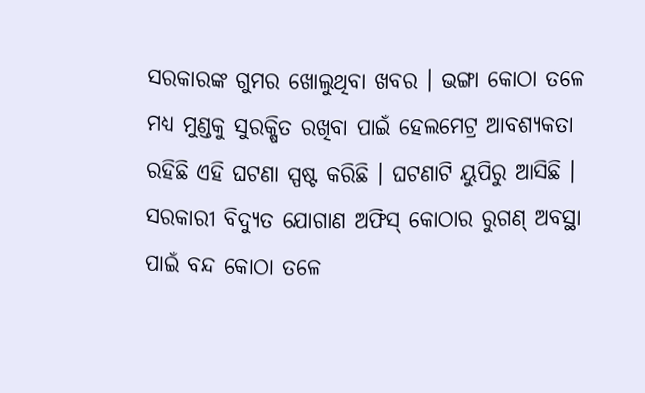ସରକାରଙ୍କ ଗୁମର ଖୋଲୁଥିବା ଖବର । ଭଙ୍ଗା କୋଠା ତଳେ ମଧ୍ୟ ମୁଣ୍ଡକୁ ସୁରକ୍ଷିତ ରଖିବା ପାଇଁ ହେଲମେଟ୍ର ଆବଶ୍ୟକତା ରହିଛି ଏହି ଘଟଣା ସ୍ପଷ୍ଟ କରିଛି । ଘଟଣାଟି ୟୁପିରୁ ଆସିଛି । ସରକାରୀ ବିଦ୍ୟୁତ ଯୋଗାଣ ଅଫିସ୍ କୋଠାର ରୁଗଣ୍ ଅବସ୍ଥା ପାଇଁ ବନ୍ଦ କୋଠା ତଳେ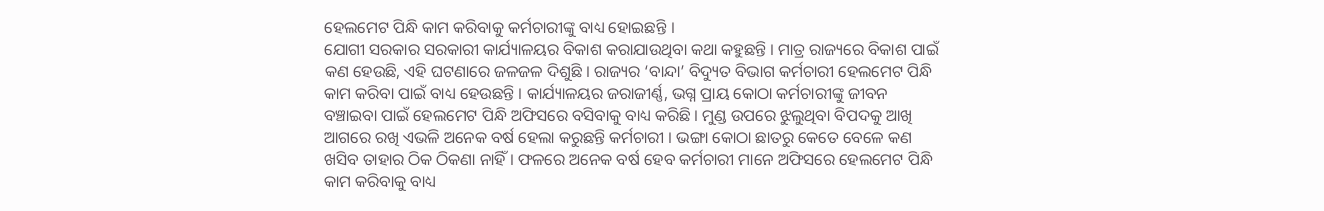ହେଲମେଟ ପିନ୍ଧି କାମ କରିବାକୁ କର୍ମଚାରୀଙ୍କୁ ବାଧ୍ୟ ହୋଇଛନ୍ତି ।
ଯୋଗୀ ସରକାର ସରକାରୀ କାର୍ଯ୍ୟାଳୟର ବିକାଶ କରାଯାଉଥିବା କଥା କହୁଛନ୍ତି । ମାତ୍ର ରାଜ୍ୟରେ ବିକାଶ ପାଇଁ କଣ ହେଉଛି, ଏହି ଘଟଣାରେ ଜଳଜଳ ଦିଶୁଛି । ରାଜ୍ୟର ‘ବାନ୍ଦା’ ବିଦ୍ୟୁତ ବିଭାଗ କର୍ମଚାରୀ ହେଲମେଟ ପିନ୍ଧି କାମ କରିବା ପାଇଁ ବାଧ୍ୟ ହେଉଛନ୍ତି । କାର୍ଯ୍ୟାଳୟର ଜରାଜୀର୍ଣ୍ଣ, ଭଗ୍ନ ପ୍ରାୟ କୋଠା କର୍ମଚାରୀଙ୍କୁ ଜୀବନ ବଞ୍ଚାଇବା ପାଇଁ ହେଲମେଟ ପିନ୍ଧି ଅଫିସରେ ବସିବାକୁ ବାଧ୍ୟ କରିଛି । ମୁଣ୍ଡ ଉପରେ ଝୁଲୁଥିବା ବିପଦକୁ ଆଖି ଆଗରେ ରଖି ଏଭଳି ଅନେକ ବର୍ଷ ହେଲା କରୁଛନ୍ତି କର୍ମଚାରୀ । ଭଙ୍ଗା କୋଠା ଛାତରୁ କେତେ ବେଳେ କଣ ଖସିବ ତାହାର ଠିକ ଠିକଣା ନାହିଁ । ଫଳରେ ଅନେକ ବର୍ଷ ହେବ କର୍ମଚାରୀ ମାନେ ଅଫିସରେ ହେଲମେଟ ପିନ୍ଧି କାମ କରିବାକୁ ବାଧ୍ୟ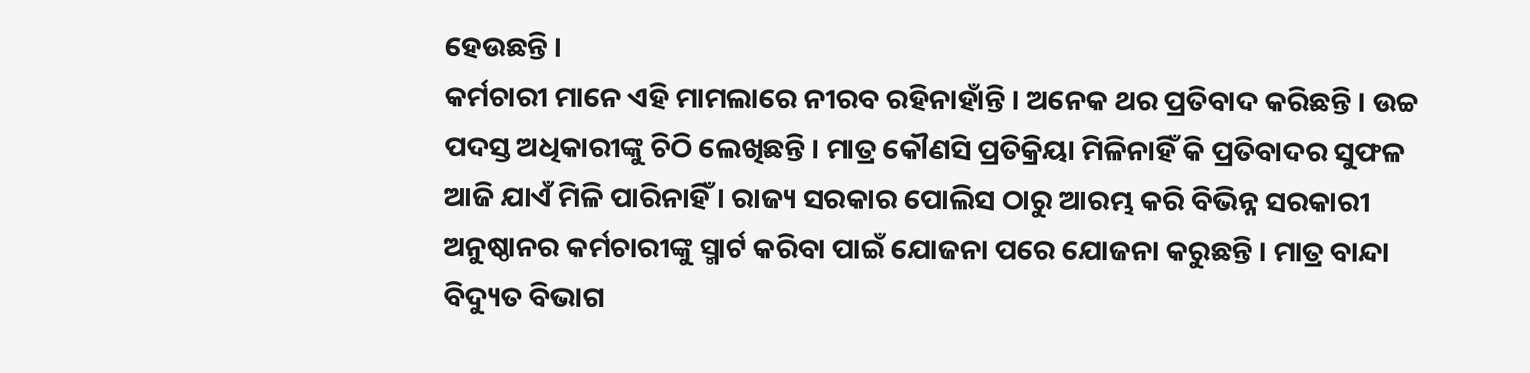ହେଉଛନ୍ତି ।
କର୍ମଚାରୀ ମାନେ ଏହି ମାମଲାରେ ନୀରବ ରହିନାହାଁନ୍ତି । ଅନେକ ଥର ପ୍ରତିବାଦ କରିଛନ୍ତି । ଉଚ୍ଚ ପଦସ୍ତ ଅଧିକାରୀଙ୍କୁ ଚିଠି ଲେଖିଛନ୍ତି । ମାତ୍ର କୌଣସି ପ୍ରତିକ୍ରିୟା ମିଳିନାହିଁ କି ପ୍ରତିବାଦର ସୁଫଳ ଆଜି ଯାଏଁ ମିଳି ପାରିନାହିଁ । ରାଜ୍ୟ ସରକାର ପୋଲିସ ଠାରୁ ଆରମ୍ଭ କରି ବିଭିନ୍ନ ସରକାରୀ ଅନୁଷ୍ଠାନର କର୍ମଚାରୀଙ୍କୁ ସ୍ମାର୍ଟ କରିବା ପାଇଁ ଯୋଜନା ପରେ ଯୋଜନା କରୁଛନ୍ତି । ମାତ୍ର ବାନ୍ଦା ବିଦ୍ୟୁତ ବିଭାଗ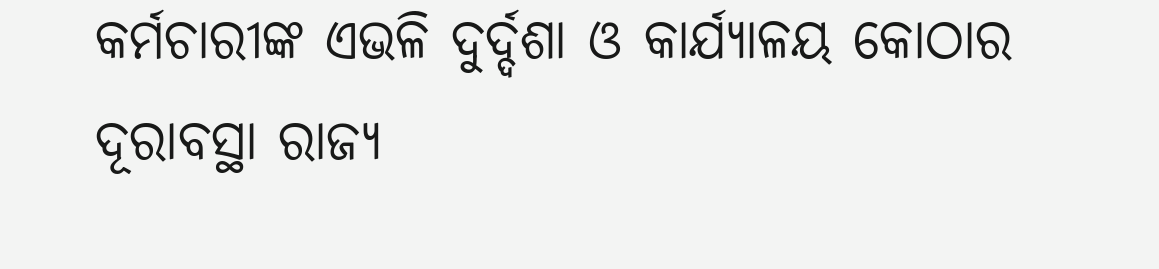କର୍ମଚାରୀଙ୍କ ଏଭଳି ଦୁର୍ଦ୍ଦଶା ଓ କାର୍ଯ୍ୟାଳୟ କୋଠାର ଦୂରାବସ୍ଥା ରାଜ୍ୟ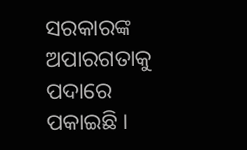ସରକାରଙ୍କ ଅପାରଗତାକୁ ପଦାରେ ପକାଇଛି ।